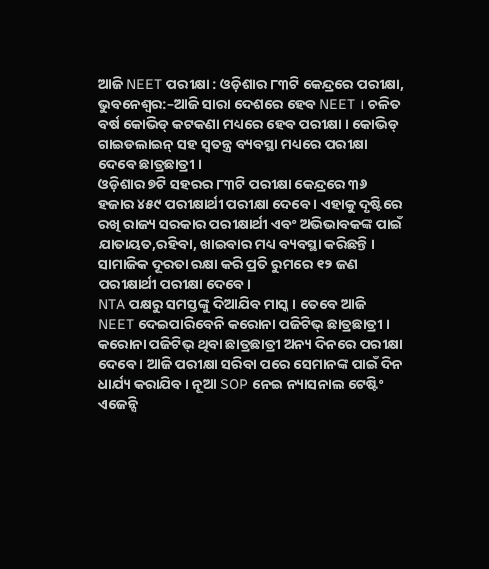ଆଜି NEET ପରୀକ୍ଷା : ଓଡ଼ିଶାର ୮୩ଟି କେନ୍ଦ୍ରରେ ପରୀକ୍ଷା,
ଭୁବନେଶ୍ୱର:–ଆଜି ସାରା ଦେଶରେ ହେବ NEET । ଚଳିତ ବର୍ଷ କୋଭିଡ୍ କଟକଣା ମଧ୍ୟରେ ହେବ ପରୀକ୍ଷା । କୋଭିଡ୍ ଗାଇଡଲାଇନ୍ ସହ ସ୍ବତନ୍ତ୍ର ବ୍ୟବସ୍ଥା ମଧ୍ୟରେ ପରୀକ୍ଷା ଦେବେ ଛାତ୍ରଛାତ୍ରୀ ।
ଓଡ଼ିଶାର ୭ଟି ସହରର ୮୩ଟି ପରୀକ୍ଷା କେନ୍ଦ୍ରରେ ୩୬ ହଜାର ୪୫୯ ପରୀକ୍ଷାର୍ଥୀ ପରୀକ୍ଷା ଦେବେ । ଏହାକୁ ଦୃଷ୍ଟିରେ ରଖି ରାଜ୍ୟ ସରକାର ପରୀକ୍ଷାର୍ଥୀ ଏବଂ ଅଭିଭାବକଙ୍କ ପାଇଁ ଯାତାୟତ,ରହିବା, ଖାଇବାର ମଧ୍ୟ ବ୍ୟବସ୍ଥା କରିଛନ୍ତି । ସାମାଜିକ ଦୂରତା ରକ୍ଷା କରି ପ୍ରତି ରୁମରେ ୧୨ ଜଣ ପରୀକ୍ଷାର୍ଥୀ ପରୀକ୍ଷା ଦେବେ।
NTA ପକ୍ଷରୁ ସମସ୍ତଙ୍କୁ ଦିଆଯିବ ମାସ୍କ । ତେବେ ଆଜି NEET ଦେଇପାରିବେନି କରୋନା ପଜିଟିଭ୍ ଛାତ୍ରଛାତ୍ରୀ । କରୋନା ପଜିଟିଭ୍ ଥିବା ଛାତ୍ରଛାତ୍ରୀ ଅନ୍ୟ ଦିନରେ ପରୀକ୍ଷା ଦେବେ । ଆଜି ପରୀକ୍ଷା ସରିବା ପରେ ସେମାନଙ୍କ ପାଇଁ ଦିନ ଧାର୍ଯ୍ୟ କରାଯିବ । ନୂଆ SOP ନେଇ ନ୍ୟାସନାଲ ଟେଷ୍ଟିଂ ଏଜେନ୍ସି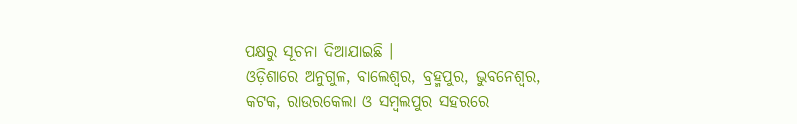ପକ୍ଷରୁ ସୂଚନା ଦିଆଯାଇଛି ।
ଓଡ଼ିଶାରେ ଅନୁଗୁଳ, ବାଲେଶ୍ୱର, ବ୍ରହ୍ମପୁର, ଭୁବନେଶ୍ୱର, କଟକ, ରାଉରକେଲା ଓ ସମ୍ବଲପୁର ସହରରେ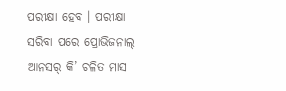ପରୀକ୍ଷା ହେବ । ପରୀକ୍ଷା ସରିବା ପରେ ପ୍ରୋଭିଜନାଲ୍ ଆନସର୍ କି’ ଚଳିତ ମାସ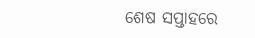ଶେଷ ସପ୍ତାହରେ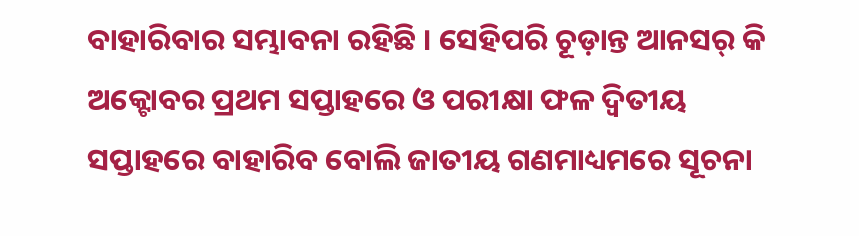ବାହାରିବାର ସମ୍ଭାବନା ରହିଛି । ସେହିପରି ଚୂଡ଼ାନ୍ତ ଆନସର୍ କି ଅକ୍ଟୋବର ପ୍ରଥମ ସପ୍ତାହରେ ଓ ପରୀକ୍ଷା ଫଳ ଦ୍ୱିତୀୟ ସପ୍ତାହରେ ବାହାରିବ ବୋଲି ଜାତୀୟ ଗଣମାଧ୍ୟମରେ ସୂଚନା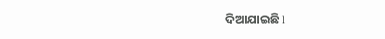ଦିଆଯାଇଛି l